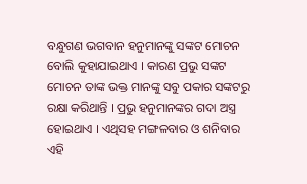ବନ୍ଧୁଗଣ ଭଗବାନ ହନୁମାନଙ୍କୁ ସଙ୍କଟ ମୋଚନ ବୋଲି କୁହାଯାଇଥାଏ । କାରଣ ପ୍ରଭୁ ସଙ୍କଟ ମୋଚନ ତାଙ୍କ ଭକ୍ତ ମାନଙ୍କୁ ସବୁ ପକାର ସଙ୍କଟରୁ ରକ୍ଷା କରିଥାନ୍ତି । ପ୍ରଭୁ ହନୁମାନଙ୍କର ଗଦା ଅସ୍ତ୍ର ହୋଇଥାଏ । ଏଥିସହ ମଙ୍ଗଳବାର ଓ ଶନିବାର ଏହି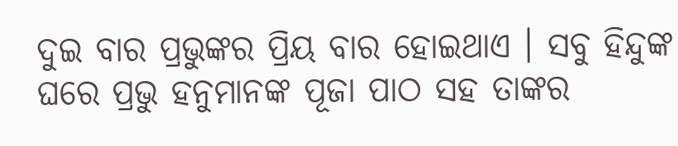ଦୁଇ ବାର ପ୍ରଭୁଙ୍କର ପ୍ରିୟ ବାର ହୋଇଥାଏ । ସବୁ ହିନ୍ଦୁଙ୍କ ଘରେ ପ୍ରଭୁ ହନୁମାନଙ୍କ ପୂଜା ପାଠ ସହ ତାଙ୍କର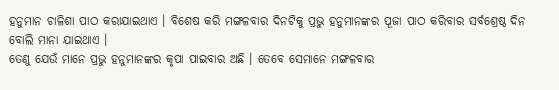ହନୁମାନ ଚାଳିଶା ପାଠ କରାଯାଇଥାଏ । ବିଶେଷ କରି ମଙ୍ଗଳବାର ଦିନଟିକୁ ପ୍ରଭୁ ହନୁମାନଙ୍କର ପୂଜା ପାଠ କରିବାର ସର୍ବଶ୍ରେଷ୍ଠ ଦିନ ବୋଲି ମାନା ଯାଇଥାଏ ।
ତେଣୁ ଯେଉଁ ମାନେ ପ୍ରଭୁ ହନୁମାନଙ୍କର କୃପା ପାଇବାର ଅଛି । ତେବେ ସେମାନେ ମଙ୍ଗଳବାର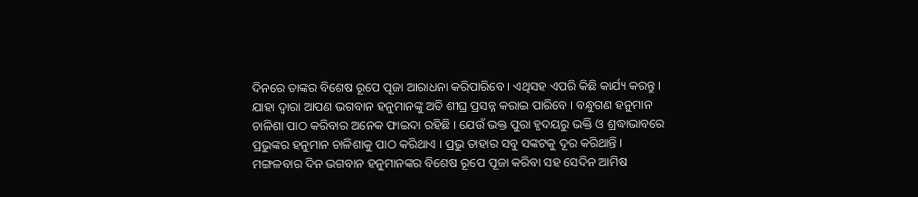ଦିନରେ ତାଙ୍କର ବିଶେଷ ରୂପେ ପୂଜା ଆରାଧନା କରିପାରିବେ । ଏଥିସହ ଏପରି କିଛି କାର୍ଯ୍ୟ କରନ୍ତୁ । ଯାହା ଦ୍ଵାରା ଆପଣ ଭଗବାନ ହନୁମାନଙ୍କୁ ଅତି ଶୀଘ୍ର ପ୍ରସନ୍ନ କରାଇ ପାରିବେ । ବନ୍ଧୁଗଣ ହନୁମାନ ଚାଳିଶା ପାଠ କରିବାର ଅନେକ ଫାଇଦା ରହିଛି । ଯେଉଁ ଭକ୍ତ ପୁରା ହୃଦୟରୁ ଭକ୍ତି ଓ ଶ୍ରଦ୍ଧାଭାବରେ ପ୍ରଭୁଙ୍କର ହନୁମାନ ଚାଳିଶାକୁ ପାଠ କରିଥାଏ । ପ୍ରଭୁ ତାହାର ସବୁ ସଙ୍କଟକୁ ଦୂର କରିଥାନ୍ତି ।
ମଙ୍ଗଳବାର ଦିନ ଭଗବାନ ହନୁମାନଙ୍କର ବିଶେଷ ରୂପେ ପୂଜା କରିବା ସହ ସେଦିନ ଆମିଷ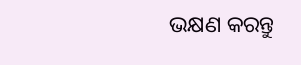ଭକ୍ଷଣ କରନ୍ତୁ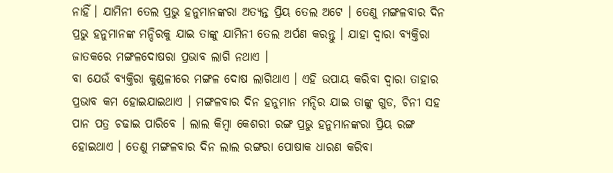ନାହିଁ । ଯାମିନୀ ତେଲ ପ୍ରଭୁ ହନୁମାନଙ୍କରା ଅତ୍ୟନ୍ତ ପ୍ରିୟ ତେଲ ଅଟେ । ତେଣୁ ମଙ୍ଗଳବାର ଦିନ ପ୍ରଭୁ ହନୁମାନଙ୍କ ମନ୍ଦିରକୁ ଯାଇ ତାଙ୍କୁ ଯାମିନୀ ତେଲ ଅର୍ପଣ କରନ୍ତୁ । ଯାହା ଦ୍ଵାରା ବ୍ୟକ୍ତିରା ଜାତକରେ ମଙ୍ଗଳଦୋଷରା ପ୍ରଭାବ ଲାଗି ନଥାଏ ।
ବା ଯେଉଁ ବ୍ୟକ୍ତିରା କୁଣ୍ଡଳୀରେ ମଙ୍ଗଳ ଦୋଷ ଲାଗିଥାଏ । ଏହି ଉପାୟ କରିବା ଦ୍ଵାରା ତାହାର ପ୍ରଭାବ କମ ହୋଇଯାଇଥାଏ । ମଙ୍ଗଳବାର ଦିନ ହନୁମାନ ମନ୍ଦିର ଯାଇ ତାଙ୍କୁ ଗୁଡ, ଚିନୀ ସହ ପାନ ପତ୍ର ଚଢାଇ ପାରିବେ । ଲାଲ କିମ୍ବା କେଶରୀ ରଙ୍ଗ ପ୍ରଭୁ ହନୁମାନଙ୍କରା ପ୍ରିୟ ରଙ୍ଗ ହୋଇଥାଏ । ତେଣୁ ମଙ୍ଗଳବାର ଦିନ ଲାଲ ରଙ୍ଗରା ପୋଷାକ ଧାରଣ କରିବା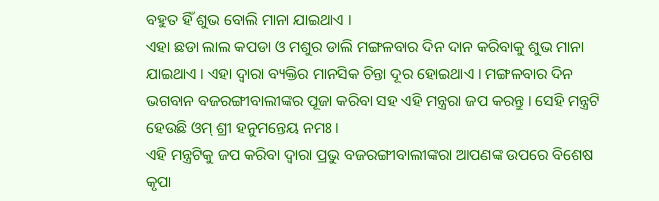ବହୁତ ହିଁ ଶୁଭ ବୋଲି ମାନା ଯାଇଥାଏ ।
ଏହା ଛଡା ଲାଲ କପଡା ଓ ମଶୁର ଡାଲି ମଙ୍ଗଳବାର ଦିନ ଦାନ କରିବାକୁ ଶୁଭ ମାନା ଯାଇଥାଏ । ଏହା ଦ୍ଵାରା ବ୍ୟକ୍ତିର ମାନସିକ ଚିନ୍ତା ଦୂର ହୋଇଥାଏ । ମଙ୍ଗଳବାର ଦିନ ଭଗବାନ ବଜରଙ୍ଗୀବାଲୀଙ୍କର ପୂଜା କରିବା ସହ ଏହି ମନ୍ତ୍ରରା ଜପ କରନ୍ତୁ । ସେହି ମନ୍ତ୍ରଟି ହେଉଛି ଓମ୍ ଶ୍ରୀ ହନୁମନ୍ତେୟ ନମଃ ।
ଏହି ମନ୍ତ୍ରଟିକୁ ଜପ କରିବା ଦ୍ଵାରା ପ୍ରଭୁ ବଜରଙ୍ଗୀବାଲୀଙ୍କରା ଆପଣଙ୍କ ଉପରେ ବିଶେଷ କୃପା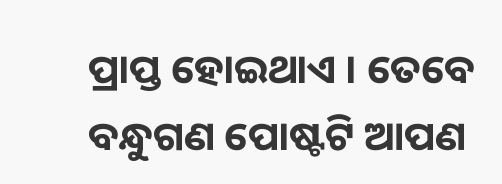ପ୍ରାପ୍ତ ହୋଇଥାଏ । ତେବେ ବନ୍ଧୁଗଣ ପୋଷ୍ଟଟି ଆପଣ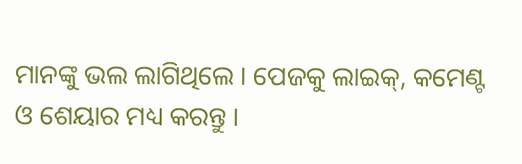ମାନଙ୍କୁ ଭଲ ଲାଗିଥିଲେ । ପେଜକୁ ଲାଇକ୍, କମେଣ୍ଟ ଓ ଶେୟାର ମଧ୍ୟ କରନ୍ତୁ ।